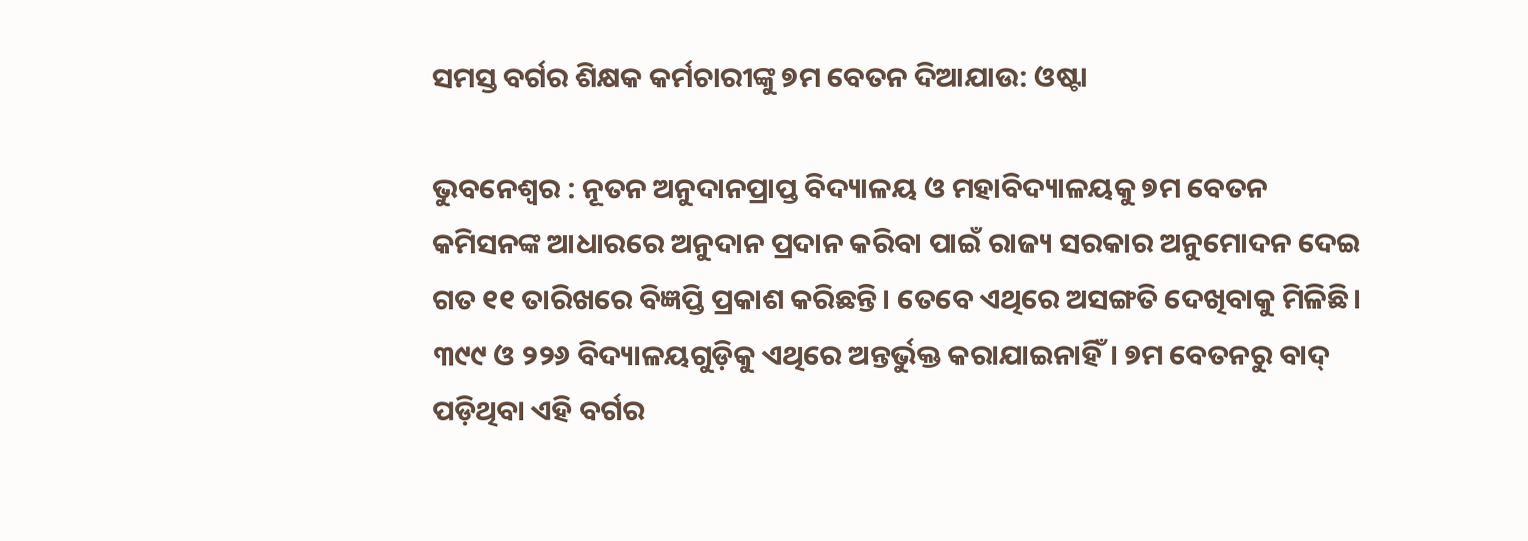ସମସ୍ତ ବର୍ଗର ଶିକ୍ଷକ କର୍ମଚାରୀଙ୍କୁ ୭ମ ବେତନ ଦିଆଯାଉ: ଓଷ୍ଟା

ଭୁବନେଶ୍ବର : ନୂତନ ଅନୁଦାନପ୍ରାପ୍ତ ବିଦ୍ୟାଳୟ ଓ ମହାବିଦ୍ୟାଳୟକୁ ୭ମ ବେତନ କମିସନଙ୍କ ଆଧାରରେ ଅନୁଦାନ ପ୍ରଦାନ କରିବା ପାଇଁ ରାଜ୍ୟ ସରକାର ଅନୁମୋଦନ ଦେଇ ଗତ ୧୧ ତାରିଖରେ ବିଜ୍ଞପ୍ତି ପ୍ରକାଶ କରିଛନ୍ତି। ତେବେ ଏଥିରେ ଅସଙ୍ଗତି ଦେଖିବାକୁ ମିଳିଛି। ୩୯୯ ଓ ୨୨୬ ବିଦ୍ୟାଳୟଗୁଡ଼ିକୁ ଏଥିରେ ଅନ୍ତର୍ଭୁକ୍ତ କରାଯାଇନାହିଁ। ୭ମ ବେତନରୁ ବାଦ୍ ପଡ଼ିଥିବା ଏହି ବର୍ଗର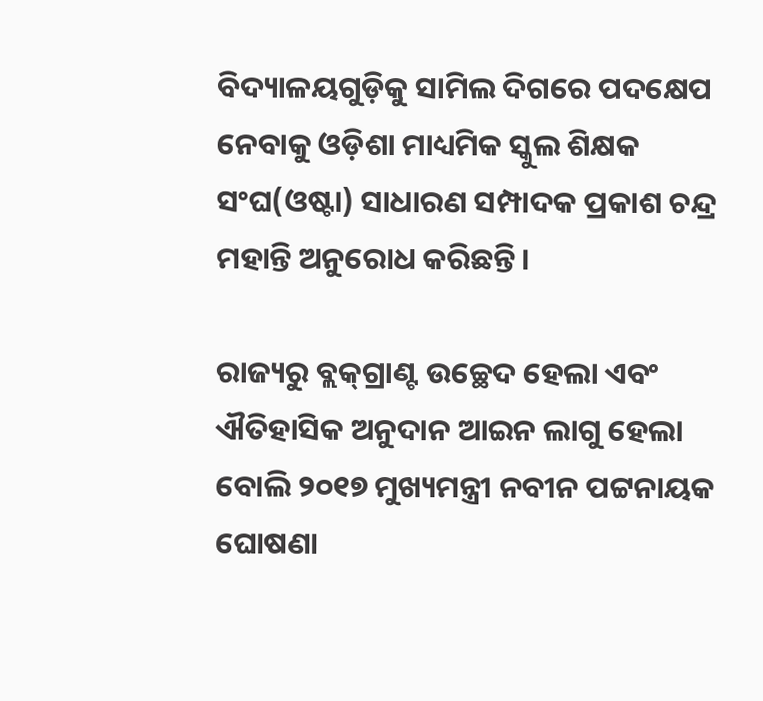ବିଦ୍ୟାଳୟଗୁଡ଼ିକୁ ସାମିଲ ଦିଗରେ ପଦକ୍ଷେପ ନେବାକୁ ଓଡ଼ିଶା ମାଧ୍ୟମିକ ସ୍କୁଲ ଶିକ୍ଷକ ସଂଘ(ଓଷ୍ଟା) ସାଧାରଣ ସମ୍ପାଦକ ପ୍ରକାଶ ଚନ୍ଦ୍ର ମହାନ୍ତି ଅନୁରୋଧ କରିଛନ୍ତି।

ରାଜ୍ୟରୁ ବ୍ଲକ୍‌ଗ୍ରାଣ୍ଟ ଉଚ୍ଛେଦ ହେଲା ଏବଂ ଐତିହାସିକ ଅନୁଦାନ ଆଇନ ଲାଗୁ ହେଲା ବୋଲି ୨୦୧୭ ମୁଖ୍ୟମନ୍ତ୍ରୀ ନବୀନ ପଟ୍ଟନାୟକ ଘୋଷଣା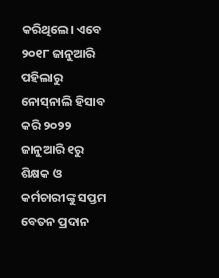କରିଥିଲେ। ଏବେ ୨୦୧୮ ଜାନୁଆରି ପହିଲାରୁ ନୋସ୍‌ନାଲି ହିସାବ କରି ୨୦୨୨ ଜାନୁଆରି ୧ରୁ ଶିକ୍ଷକ ଓ କର୍ମଚାରୀଙ୍କୁ ସପ୍ତମ ବେତନ ପ୍ରଦାନ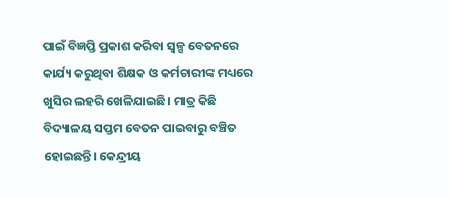ପାଇଁ ବିଜ୍ଞପ୍ତି ପ୍ରକାଶ କରିବା ସ୍ୱଳ୍ପ ବେତନରେ କାର୍ଯ୍ୟ କରୁଥିବା ଶିକ୍ଷକ ଓ କର୍ମଚାରୀଙ୍କ ମଧ୍ୟରେ ଖୁସିର ଲହରି ‌ଖେଳିଯାଇଛି। ମାତ୍ର କିଛି ବିଦ୍ୟାଳୟ ସପ୍ତମ ବେତନ ପାଇବାରୁ ବଞ୍ଚିତ ହୋଇଛନ୍ତି। କେନ୍ଦ୍ରୀୟ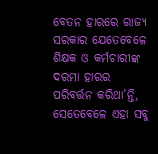ବେତନ ହାରରେ ରାଜ୍ୟ ସରକାର ଯେତେବେଳେ ଶିକ୍ଷକ ଓ କର୍ମଚାରୀଙ୍କ ଦରମା ହାରର ପରିବର୍ତ୍ତନ କରିଥା’ନ୍ତି, ସେତେବେଳେ ଏହା ସବୁ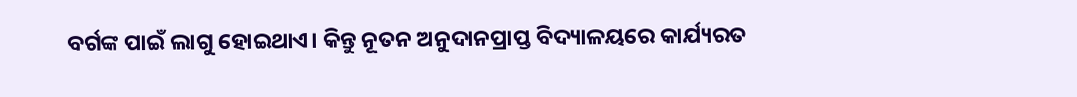ବର୍ଗଙ୍କ ପାଇଁ ଲାଗୁ ହୋଇଥାଏ। କିନ୍ତୁ ନୂତନ ଅନୁଦାନପ୍ରାପ୍ତ ବିଦ୍ୟାଳୟରେ କାର୍ଯ୍ୟରତ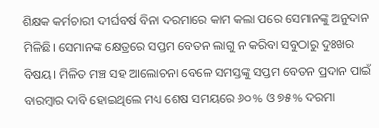ଶିକ୍ଷକ କର୍ମଚାରୀ ଦୀର୍ଘବର୍ଷ ବିନା ଦରମାରେ କାମ କଲା ପରେ ସେମାନଙ୍କୁ ଅନୁଦାନ ମିଳିଛି। ସେମାନଙ୍କ କ୍ଷେତ୍ରରେ ସପ୍ତମ ବେତନ ଲାଗୁ ନ କରିବା ସବୁଠାରୁ ଦୁଃଖର ବିଷୟ। ମିଳିତ ମଞ୍ଚ ସହ ଆଲୋଚନା ବେଳେ ସମସ୍ତଙ୍କୁ ସପ୍ତମ ବେତନ ପ୍ରଦାନ ପାଇଁ ବାରମ୍ବାର ଦାବି ହୋଇଥିଲେ ମଧ୍ୟ ଶେଷ ସମୟରେ ୬୦% ଓ ୭୫% ଦରମା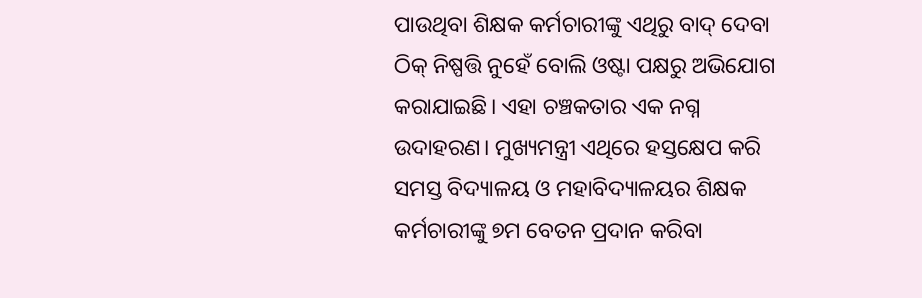ପାଉଥିବା ଶିକ୍ଷକ କର୍ମଚାରୀଙ୍କୁ ଏଥିରୁ ବାଦ୍ ଦେବା ଠିକ୍ ନିଷ୍ପତ୍ତି ନୁହେଁ ବୋଲି ଓଷ୍ଟା ପକ୍ଷରୁ ଅଭିଯୋଗ କରାଯାଇଛି। ଏହା ଚଞ୍ଚକତାର ଏକ ନଗ୍ନ ଉଦାହରଣ। ମୁଖ୍ୟମନ୍ତ୍ରୀ ଏଥିରେ ହସ୍ତକ୍ଷେପ କରି ସମସ୍ତ ବିଦ୍ୟାଳୟ ଓ ମହାବିଦ୍ୟାଳୟର ଶିକ୍ଷକ କର୍ମଚାରୀଙ୍କୁ ୭ମ ବେତନ ପ୍ରଦାନ କରିବା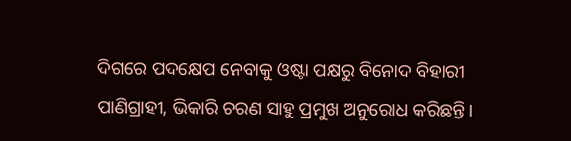ଦିଗରେ ପଦକ୍ଷେପ ନେବାକୁ ଓଷ୍ଟା ପକ୍ଷରୁ ବିନୋଦ ବିହାରୀ ପାଣିଗ୍ରାହୀ, ଭିକାରି ଚରଣ ସାହୁ ପ୍ରମୁଖ ଅନୁରୋଧ କରିଛନ୍ତି।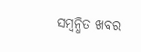ସମ୍ବନ୍ଧିତ ଖବର